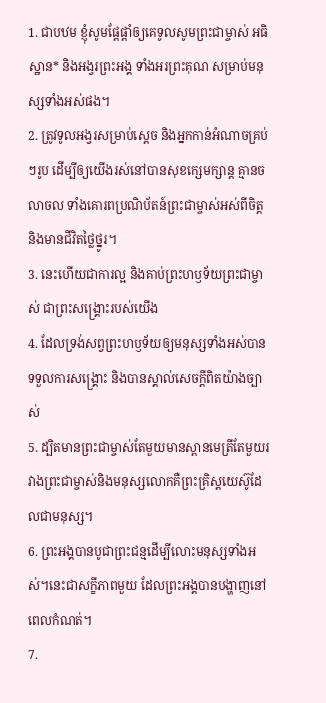1. ជាបឋម ខ្ញុំសូមផ្ដែផ្ដាំឲ្យគេទូលសូមព្រះជាម្ចាស់ អធិស្ឋាន* និងអង្វរព្រះអង្គ ទាំងអរព្រះគុណ សម្រាប់មនុស្សទាំងអស់ផង។
2. ត្រូវទូលអង្វរសម្រាប់ស្ដេច និងអ្នកកាន់អំណាចគ្រប់ៗរូប ដើម្បីឲ្យយើងរស់នៅបានសុខក្សេមក្សាន្ត គ្មានចលាចល ទាំងគោរពប្រណិប័តន៍ព្រះជាម្ចាស់អស់ពីចិត្ត និងមានជីវិតថ្លៃថ្នូរ។
3. នេះហើយជាការល្អ និងគាប់ព្រះហឫទ័យព្រះជាម្ចាស់ ជាព្រះសង្គ្រោះរបស់យើង
4. ដែលទ្រង់សព្វព្រះហឫទ័យឲ្យមនុស្សទាំងអស់បានទទួលការសង្គ្រោះ និងបានស្គាល់សេចក្ដីពិតយ៉ាងច្បាស់
5. ដ្បិតមានព្រះជាម្ចាស់តែមួយមានស្ពានមេត្រីតែមួយរវាងព្រះជាម្ចាស់និងមនុស្សលោកគឺព្រះគ្រិស្ដយេស៊ូដែលជាមនុស្ស។
6. ព្រះអង្គបានបូជាព្រះជន្មដើម្បីលោះមនុស្សទាំងអស់។នេះជាសក្ខីភាពមួយ ដែលព្រះអង្គបានបង្ហាញនៅពេលកំណត់។
7.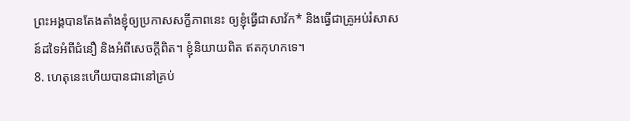ព្រះអង្គបានតែងតាំងខ្ញុំឲ្យប្រកាសសក្ខីភាពនេះ ឲ្យខ្ញុំធ្វើជាសាវ័ក* និងធ្វើជាគ្រូអប់រំសាសន៍ដទៃអំពីជំនឿ និងអំពីសេចក្ដីពិត។ ខ្ញុំនិយាយពិត ឥតកុហកទេ។
8. ហេតុនេះហើយបានជានៅគ្រប់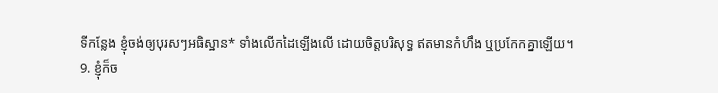ទីកន្លែង ខ្ញុំចង់ឲ្យបុរសៗអធិស្ឋាន* ទាំងលើកដៃឡើងលើ ដោយចិត្តបរិសុទ្ធ ឥតមានកំហឹង ឬប្រកែកគ្នាឡើយ។
9. ខ្ញុំក៏ច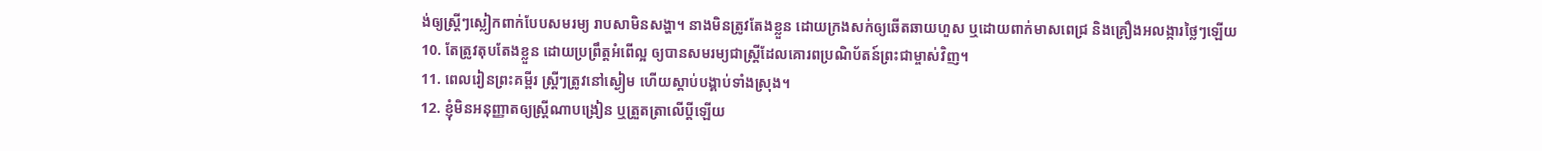ង់ឲ្យស្ត្រីៗស្លៀកពាក់បែបសមរម្យ រាបសាមិនសង្ហា។ នាងមិនត្រូវតែងខ្លួន ដោយក្រងសក់ឲ្យឆើតឆាយហួស ឬដោយពាក់មាសពេជ្រ និងគ្រឿងអលង្ការថ្លៃៗឡើយ
10. តែត្រូវតុបតែងខ្លួន ដោយប្រព្រឹត្តអំពើល្អ ឲ្យបានសមរម្យជាស្ត្រីដែលគោរពប្រណិប័តន៍ព្រះជាម្ចាស់វិញ។
11. ពេលរៀនព្រះគម្ពីរ ស្ត្រីៗត្រូវនៅស្ងៀម ហើយស្ដាប់បង្គាប់ទាំងស្រុង។
12. ខ្ញុំមិនអនុញ្ញាតឲ្យស្ត្រីណាបង្រៀន ឬត្រួតត្រាលើប្ដីឡើយ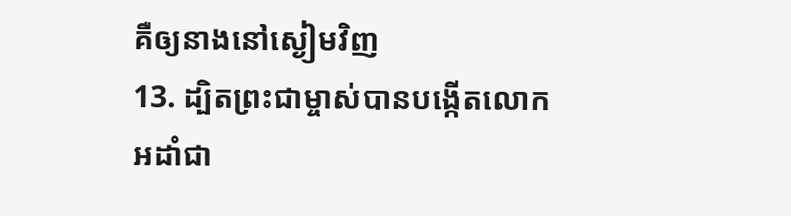គឺឲ្យនាងនៅស្ងៀមវិញ
13. ដ្បិតព្រះជាម្ចាស់បានបង្កើតលោកអដាំជា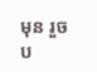មុន រួចប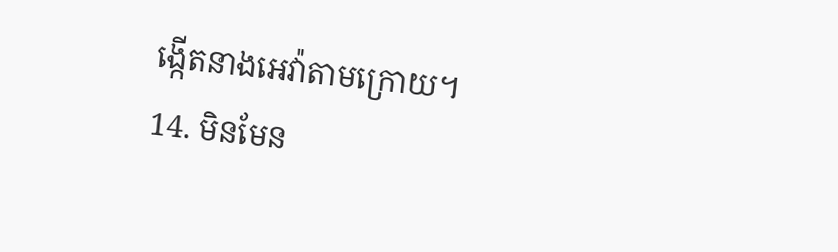ង្កើតនាងអេវ៉ាតាមក្រោយ។
14. មិនមែន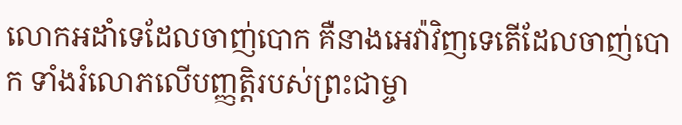លោកអដាំទេដែលចាញ់បោក គឺនាងអេវ៉ាវិញទេតើដែលចាញ់បោក ទាំងរំលោភលើបញ្ញត្តិរបស់ព្រះជាម្ចា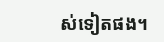ស់ទៀតផង។